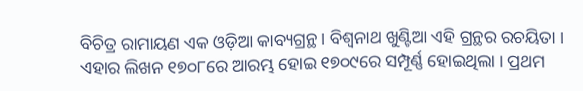ବିଚିତ୍ର ରାମାୟଣ ଏକ ଓଡ଼ିଆ କାବ୍ୟଗ୍ରନ୍ଥ । ବିଶ୍ୱନାଥ ଖୁଣ୍ଟିଆ ଏହି ଗ୍ରନ୍ଥର ରଚୟିତା । ଏହାର ଲିଖନ ୧୭୦୮ରେ ଆରମ୍ଭ ହୋଇ ୧୭୦୯ରେ ସମ୍ପୂର୍ଣ୍ଣ ହୋଇଥିଲା । ପ୍ରଥମ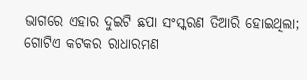ଭାଗରେ ଏହାର ଦୁଇଟି ଛପା ସଂସ୍କରଣ ତିଆରି ହୋଇଥିଲା; ଗୋଟିଏ କଟକର ରାଧାରମଣ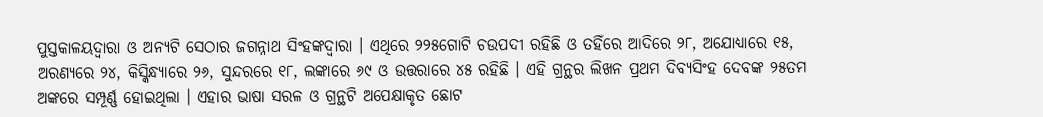ପୁସ୍ତକାଳୟଦ୍ୱାରା ଓ ଅନ୍ୟଟି ସେଠାର ଜଗନ୍ନାଥ ସିଂହଙ୍କଦ୍ୱାରା । ଏଥିରେ ୨୨୫ଗୋଟି ଚଉପଦୀ ରହିଛି ଓ ତହିଁରେ ଆଦିରେ ୨୮, ଅଯୋଧ୍ୟାରେ ୧୫, ଅରଣ୍ୟରେ ୨୪, କିସ୍କିନ୍ଧ୍ୟାରେ ୨୬, ସୁନ୍ଦରରେ ୧୮, ଲଙ୍କାରେ ୬୯ ଓ ଉତ୍ତରାରେ ୪୫ ରହିଛି । ଏହି ଗ୍ରନ୍ଥର ଲିଖନ ପ୍ରଥମ ଦିବ୍ୟସିଂହ ଦେବଙ୍କ ୨୫ତମ ଅଙ୍କରେ ସମ୍ପୂର୍ଣ୍ଣ ହୋଇଥିଲା । ଏହାର ଭାଷା ସରଳ ଓ ଗ୍ରନ୍ଥଟି ଅପେକ୍ଷାକୃତ ଛୋଟ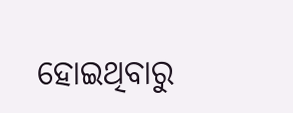ହୋଇଥିବାରୁ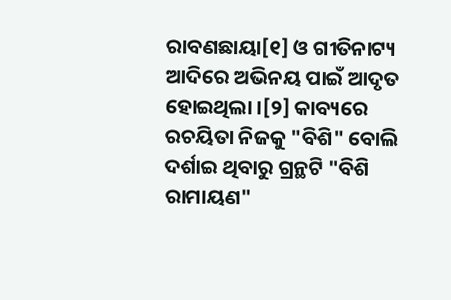ରାବଣଛାୟା[୧] ଓ ଗୀତିନାଟ୍ୟ ଆଦିରେ ଅଭିନୟ ପାଇଁ ଆଦୃତ ହୋଇଥିଲା ।[୨] କାବ୍ୟରେ ରଚୟିତା ନିଜକୁ "ବିଶି" ବୋଲି ଦର୍ଶାଇ ଥିବାରୁ ଗ୍ରନ୍ଥଟି "ବିଶି ରାମାୟଣ"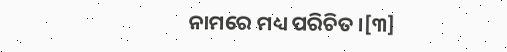ନାମରେ ମଧ୍ୟ ପରିଚିତ ।[୩]